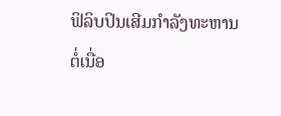ຟິລິບປິນເສີມກຳລັງທະຫານຕໍ່ເນື່ອ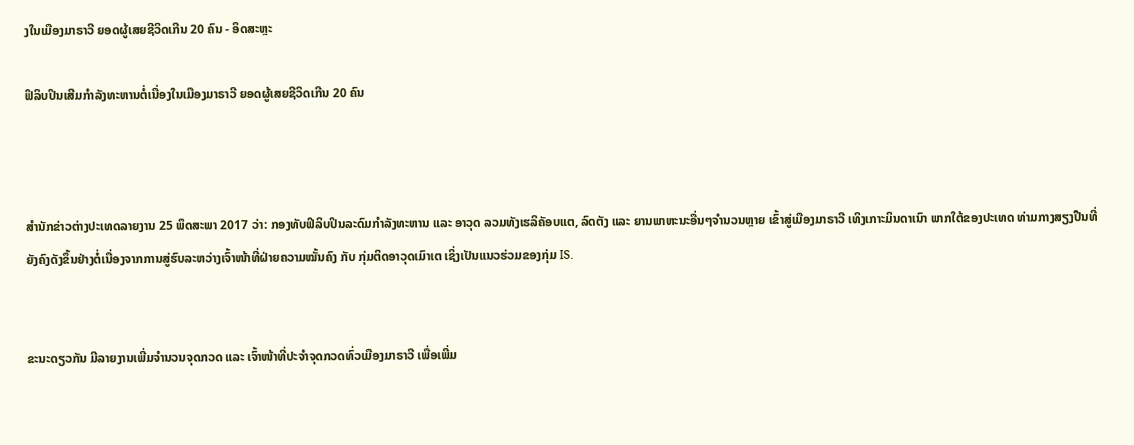ງໃນເມືອງມາຣາວີ ຍອດຜູ້ເສຍຊີວິດເກີນ 20 ຄົນ - ອິດສະຫຼະ

ຟິລິບປິນເສີມກຳລັງທະຫານຕໍ່ເນື່ອງໃນເມືອງມາຣາວີ ຍອດຜູ້ເສຍຊີວິດເກີນ 20 ຄົນ



ສຳນັກຂ່າວຕ່າງປະເທດລາຍງານ 25 ພຶດສະພາ 2017 ວ່າ: ກອງທັບຟິລິບປິນລະດົມກຳລັງທະຫານ ແລະ ອາວຸດ ລວມທັງເຮລິຄັອບແຕ, ລົດຕັງ ແລະ ຍານພາຫະນະອື່ນໆຈຳນວນຫຼາຍ ເຂົ້າສູ່ເມືອງມາຣາວີ ເທິງເກາະມິນດາເນົາ ພາກໃຕ້ຂອງປະເທດ ທ່າມກາງສຽງປືນທີ່ຍັງຄົງດັງຂຶ້ນຢ່າງຕໍ່ເນື່ອງຈາກການສູ່ຮົບລະຫວ່າງເຈົ້າໜ້າທີ່ຝ່າຍຄວາມໝັ້ນຄົງ ກັບ ກຸ່ມຕິດອາວຸດເມົາເຕ ເຊິ່ງເປັນແນວຮ່ວມຂອງກຸ່ມ IS.


ຂະນະດຽວກັນ ມີລາຍງານເພີ່ມຈຳນວນຈຸດກວດ ແລະ ເຈົ້າໜ້າທີ່ປະຈຳຈຸດກວດທົ່ວເມືອງມາຣາວີ ເພື່ອເພີ່ມ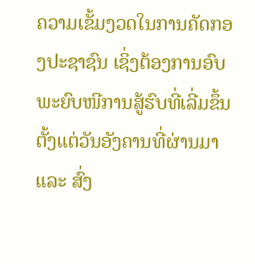ຄວາມເຂັ້ມງວດໃນການຄັດກອງປະຊາຊົນ ເຊິ່ງຕ້ອງການອົບພະຍົບໜີການສູ້ຮົບທີ່ເລີ່ມຂຶ້ນຕັ້ງແຕ່ວັນອັງຄານທີ່ຜ່ານມາ ແລະ ສົ່ງ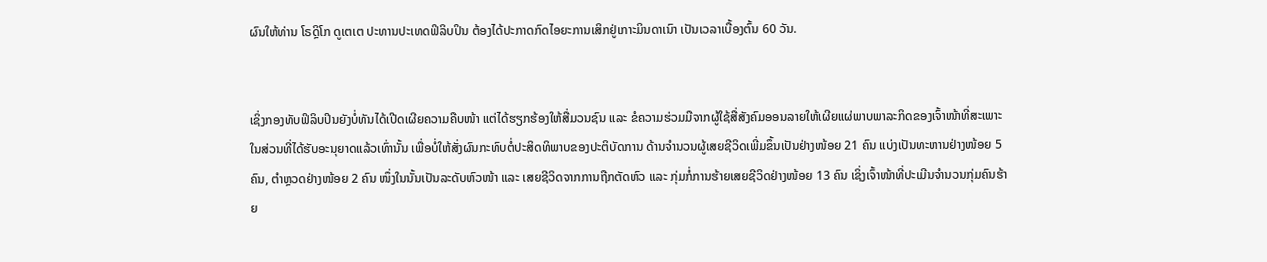ຜົນໃຫ້ທ່ານ ໂຣດຼິໂກ ດູເຕເຕ ປະທານປະເທດຟິລິບປິນ ຕ້ອງໄດ້ປະກາດກົດໄອຍະການເສິກຢູ່ເກາະມິນດາເນົາ ເປັນເວລາເບື້ອງຕົ້ນ 60 ວັນ.


ເຊິ່ງກອງທັບຟິລິບປິນຍັງບໍ່ທັນໄດ້ເປີດເຜີຍຄວາມຄືບໜ້າ ແຕ່ໄດ້ຮຽກຮ້ອງໃຫ້ສື່ມວນຊົນ ແລະ ຂໍຄວາມຮ່ວມມືຈາກຜູ້ໃຊ້ສື່ສັງຄົມອອນລາຍໃຫ້ເຜີຍແຜ່ພາບພາລະກິດຂອງເຈົ້າໜ້າທີ່ສະເພາະໃນສ່ວນທີ່ໄດ້ຮັບອະນຸຍາດແລ້ວເທົ່ານັ້ນ ເພື່ອບໍ່ໃຫ້ສັ່ງຜົນກະທົບຕໍ່ປະສິດທິພາບຂອງປະຕິບັດການ ດ້ານຈຳນວນຜູ້ເສຍຊີວິດເພີ່ມຂຶ້ນເປັນຢ່າງໜ້ອຍ 21 ຄົນ ແບ່ງເປັນທະຫານຢ່າງໜ້ອຍ 5 ຄົນ, ຕຳຫຼວດຢ່າງໜ້ອຍ 2 ຄົນ ໜຶ່ງໃນນັ້ນເປັນລະດັບຫົວໜ້າ ແລະ ເສຍຊີວິດຈາກການຖືກຕັດຫົວ ແລະ ກຸ່ມກໍ່ການຮ້າຍເສຍຊີວິດຢ່າງໜ້ອຍ 13 ຄົນ ເຊິ່ງເຈົ້າໜ້າທີ່ປະເມີນຈຳນວນກຸ່ມຄົນຮ້າຍ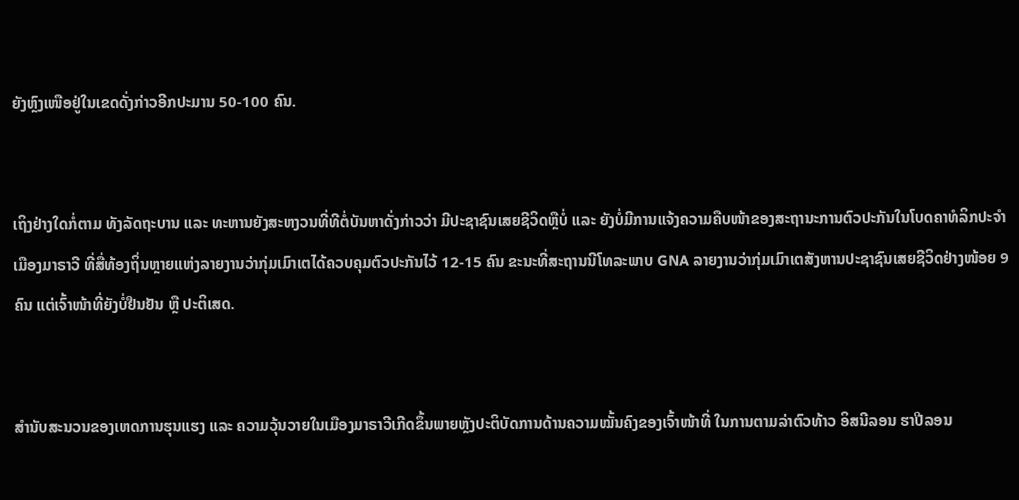ຍັງຫຼົງເໜືອຢູ່ໃນເຂດດັ່ງກ່າວອີກປະມານ 50-100 ຄົນ.


ເຖິງຢ່າງໃດກໍ່ຕາມ ທັງລັດຖະບານ ແລະ ທະຫານຍັງສະຫງວນທີ່ທີຕໍ່ບັນຫາດັ່ງກ່າວວ່າ ມີປະຊາຊົນເສຍຊີວິດຫຼືບໍ່ ແລະ ຍັງບໍ່ມີການແຈ້ງຄວາມຄືບໜ້າຂອງສະຖານະການຕົວປະກັນໃນໂບດຄາທໍລິກປະຈຳເມືອງມາຣາວີ ທີ່ສື່ທ້ອງຖິ່ນຫຼາຍແຫ່ງລາຍງານວ່າກຸ່ມເມົາເຕໄດ້ຄວບຄຸມຕົວປະກັນໄວ້ 12-15 ຄົນ ຂະນະທີ່ສະຖານນີໂທລະພາບ GNA ລາຍງານວ່າກຸ່ມເມົາເຕສັງຫານປະຊາຊົນເສຍຊີວິດຢ່າງໜ້ອຍ 9 ຄົນ ແຕ່ເຈົ້າໜ້າທີ່ຍັງບໍ່ຢືນຢັນ ຫຼື ປະຕິເສດ.


ສຳນັບສະນວນຂອງເຫດການຮຸນແຮງ ແລະ ຄວາມວຸ້ນວາຍໃນເມືອງມາຣາວີເກີດຂຶ້ນພາຍຫຼັງປະຕິບັດການດ້ານຄວາມໝັ້ນຄົງຂອງເຈົ້າໜ້າທີ່ ໃນການຕາມລ່າຕົວທ້າວ ອິສນີລອນ ຮາປີລອນ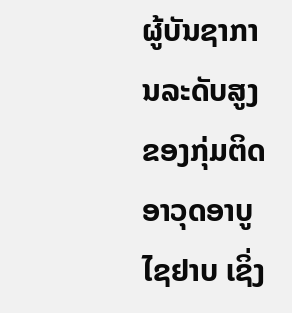ຜູ້ບັນຊາການລະດັບສູງຂອງກຸ່ມຕິດອາວຸດອາບູ ໄຊຢາບ ເຊິ່ງ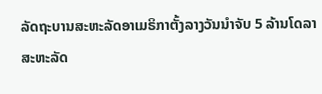ລັດຖະບານສະຫະລັດອາເມຣິກາຕັ້ງລາງວັນນຳຈັບ 5 ລ້ານໂດລາສະຫະລັດ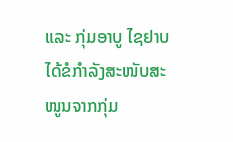ແລະ ກຸ່ມອາບູ ໄຊຢາບ ໄດ້ຂໍກຳລັງສະໜັບສະໜູນຈາກກຸ່ມ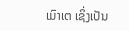ເມົາເຕ ເຊິ່ງເປັນ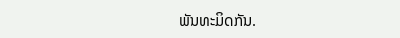ພັນທະມິດກັນ.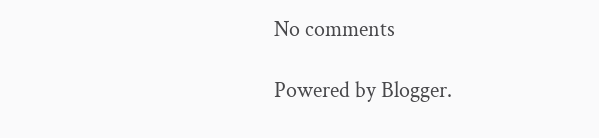No comments

Powered by Blogger.